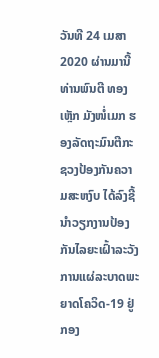ວັນທີ 24 ເມສາ 2020 ຜ່ານມານີ້ ທ່ານພົນຕີ ທອງເຫຼັກ ມັງໜໍ່ເມກ ຮອງລັດຖະມົນຕີກະຊວງປ້ອງກັນຄວາມສະຫງົບ ໄດ້ລົງຊີ້ນຳວຽກງານປ້ອງກັນໄລຍະເຝົ້າລະວັງການແຜ່ລະບາດພະຍາດໂຄວິດ-19 ຢູ່ກອງ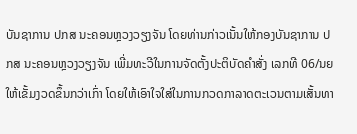ບັນຊາການ ປກສ ນະຄອນຫຼວງວຽງຈັນ ໂດຍທ່ານກ່າວເນັ້ນໃຫ້ກອງບັນຊາການ ປກສ ນະຄອນຫຼວງວຽງຈັນ ເພີ່ມທະວີໃນການຈັດຕັ້ງປະຕິບັດຄຳສັ່ງ ເລກທີ 06/ນຍ ໃຫ້ເຂັ້ມງວດຂຶ້ນກວ່າເກົ່າ ໂດຍໃຫ້ເອົາໃຈໃສ່ໃນການກວດກາລາດຕະເວນຕາມເສັ້ນທາ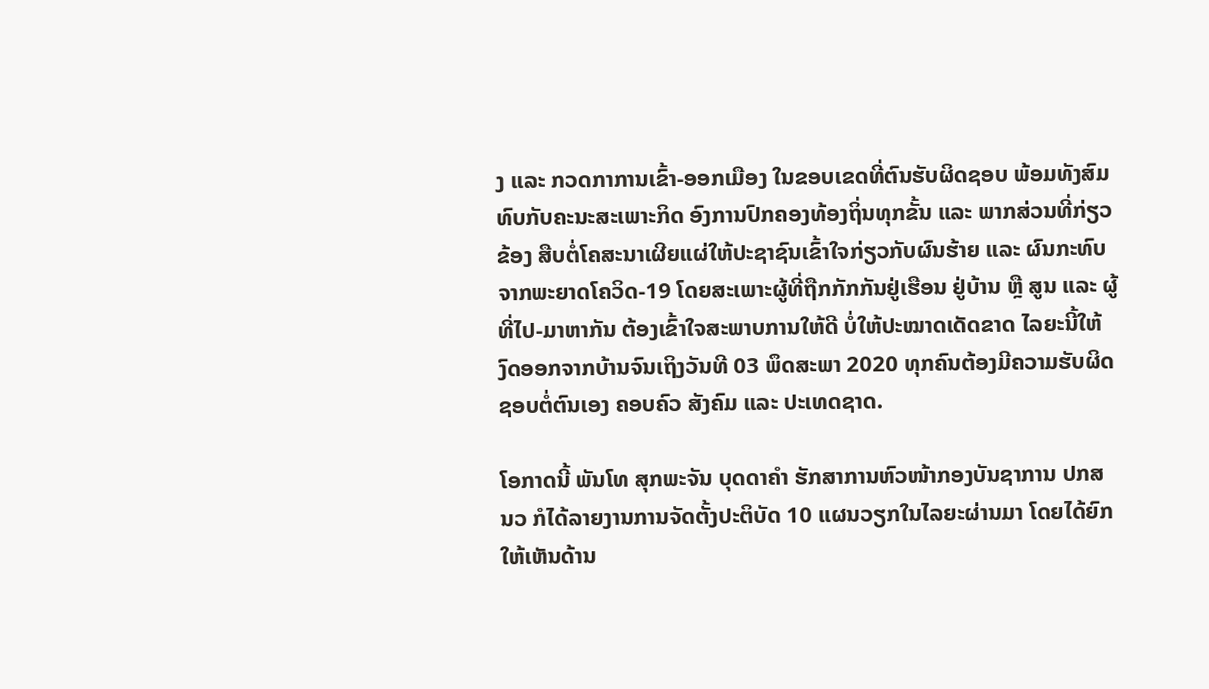ງ ແລະ ກວດກາການເຂົ້າ-ອອກເມືອງ ໃນຂອບເຂດທີ່ຕົນຮັບຜິດຊອບ ພ້ອມທັງສົມທົບກັບຄະນະສະເພາະກິດ ອົງການປົກຄອງທ້ອງຖິ່ນທຸກຂັ້ນ ແລະ ພາກສ່ວນທີ່ກ່ຽວຂ້ອງ ສືບຕໍ່ໂຄສະນາເຜີຍແຜ່ໃຫ້ປະຊາຊົນເຂົ້າໃຈກ່ຽວກັບຜົນຮ້າຍ ແລະ ຜົນກະທົບຈາກພະຍາດໂຄວິດ-19 ໂດຍສະເພາະຜູ້ທີ່ຖືກກັກກັນຢູ່ເຮືອນ ຢູ່ບ້ານ ຫຼື ສູນ ແລະ ຜູ້ທີ່ໄປ-ມາຫາກັນ ຕ້ອງເຂົ້າໃຈສະພາບການໃຫ້ດີ ບໍ່ໃຫ້ປະໝາດເດັດຂາດ ໄລຍະນີ້ໃຫ້ງົດອອກຈາກບ້ານຈົນເຖິງວັນທີ 03 ພຶດສະພາ 2020 ທຸກຄົນຕ້ອງມີຄວາມຮັບຜິດຊອບຕໍ່ຕົນເອງ ຄອບຄົວ ສັງຄົມ ແລະ ປະເທດຊາດ.

ໂອກາດນີ້ ພັນໂທ ສຸກພະຈັນ ບຸດດາຄຳ ຮັກສາການຫົວໜ້າກອງບັນຊາການ ປກສ ນວ ກໍໄດ້ລາຍງານການຈັດຕັ້ງປະຕິບັດ 10 ແຜນວຽກໃນໄລຍະຜ່ານມາ ໂດຍໄດ້ຍົກໃຫ້ເຫັນດ້ານ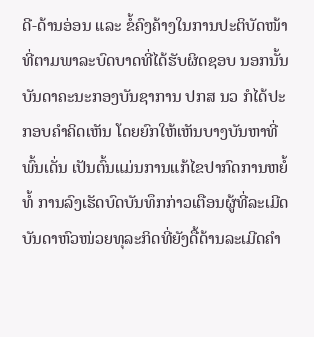ດີ-ດ້ານອ່ອນ ແລະ ຂໍ້ຄົງຄ້າງໃນການປະຕິບັດໜ້າທີ່ຕາມພາລະບົດບາດທີ່ໄດ້ຮັບຜິດຊອບ ນອກນັ້ນ ບັນດາຄະນະກອງບັນຊາການ ປກສ ນວ ກໍໄດ້ປະກອບຄຳຄິດເຫັນ ໂດຍຍົກໃຫ້ເຫັນບາງບັນຫາທີ່ພົ້ນເດັ່ນ ເປັນຕົ້ນແມ່ນການແກ້ໄຂປາກົດການຫຍໍ້ທໍ້ ການລົງເຮັດບົດບັນທຶກກ່າວເຕືອນຜູ້ທີ່ລະເມີດ ບັນດາຫົວໜ່ວຍທຸລະກິດທີ່ຍັງດື້ດ້ານລະເມີດຄຳ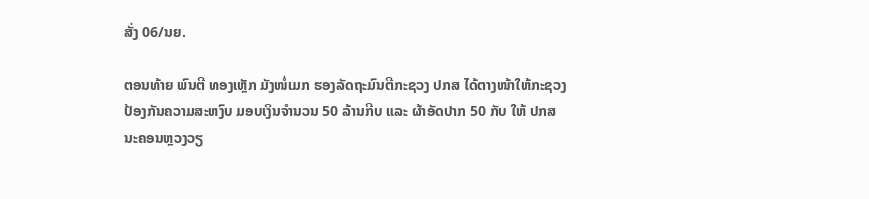ສັ່ງ 06/ນຍ.

ຕອນທ້າຍ ພົນຕີ ທອງເຫຼັກ ມັງໜໍ່ເມກ ຮອງລັດຖະມົນຕີກະຊວງ ປກສ ໄດ້ຕາງໜ້າໃຫ້ກະຊວງປ້ອງກັນຄວາມສະຫງົບ ມອບເງິນຈຳນວນ 50 ລ້ານກີບ ແລະ ຜ້າອັດປາກ 50 ກັບ ໃຫ້ ປກສ ນະຄອນຫຼວງວຽ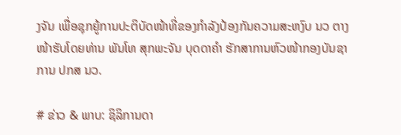ງຈັນ ເພື່ອຊຸກຍູ້ການປະຕິບັດໜ້າທີ່ຂອງກຳລັງປ້ອງກັນຄວາມສະຫງົບ ນວ ຕາງໜ້າຮັບໂດຍທ່ານ ພັນໂທ ສຸກພະຈັນ ບຸດດາຄຳ ຮັກສາການຫົວໜ້າກອງບັນຊາການ ປກສ ນວ.

# ຂ່າວ & ພາບ: ຊິລິການດາ